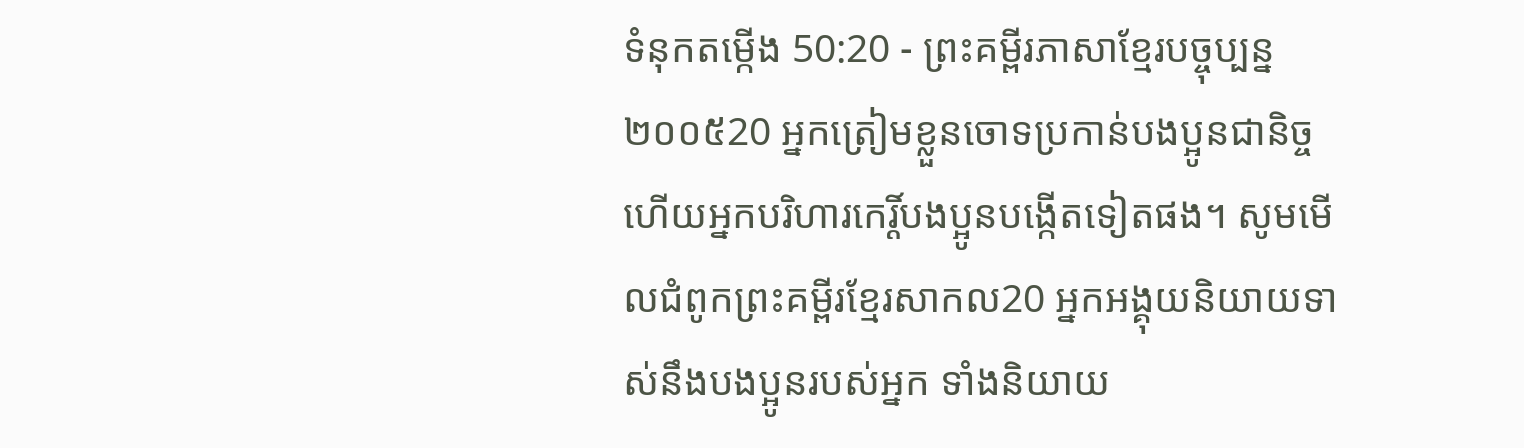ទំនុកតម្កើង 50:20 - ព្រះគម្ពីរភាសាខ្មែរបច្ចុប្បន្ន ២០០៥20 អ្នកត្រៀមខ្លួនចោទប្រកាន់បងប្អូនជានិច្ច ហើយអ្នកបរិហារកេរ្តិ៍បងប្អូនបង្កើតទៀតផង។ សូមមើលជំពូកព្រះគម្ពីរខ្មែរសាកល20 អ្នកអង្គុយនិយាយទាស់នឹងបងប្អូនរបស់អ្នក ទាំងនិយាយ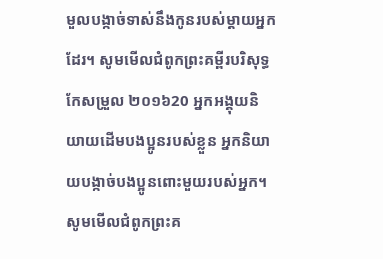មួលបង្កាច់ទាស់នឹងកូនរបស់ម្ដាយអ្នកដែរ។ សូមមើលជំពូកព្រះគម្ពីរបរិសុទ្ធកែសម្រួល ២០១៦20 អ្នកអង្គុយនិយាយដើមបងប្អូនរបស់ខ្លួន អ្នកនិយាយបង្កាច់បងប្អូនពោះមួយរបស់អ្នក។ សូមមើលជំពូកព្រះគ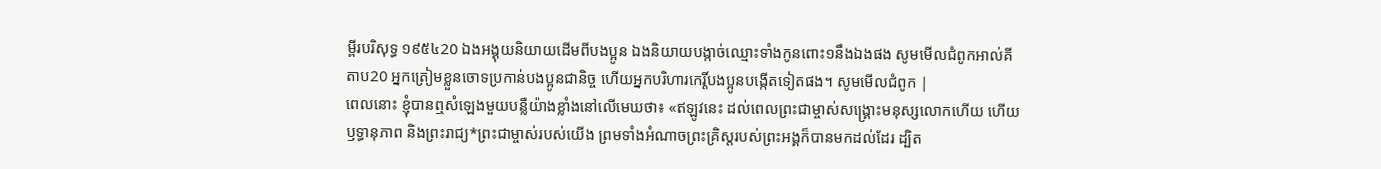ម្ពីរបរិសុទ្ធ ១៩៥៤20 ឯងអង្គុយនិយាយដើមពីបងប្អូន ឯងនិយាយបង្កាច់ឈ្មោះទាំងកូនពោះ១នឹងឯងផង សូមមើលជំពូកអាល់គីតាប20 អ្នកត្រៀមខ្លួនចោទប្រកាន់បងប្អូនជានិច្ច ហើយអ្នកបរិហារកេរ្តិ៍បងប្អូនបង្កើតទៀតផង។ សូមមើលជំពូក |
ពេលនោះ ខ្ញុំបានឮសំឡេងមួយបន្លឺយ៉ាងខ្លាំងនៅលើមេឃថា៖ «ឥឡូវនេះ ដល់ពេលព្រះជាម្ចាស់សង្គ្រោះមនុស្សលោកហើយ ហើយឫទ្ធានុភាព និងព្រះរាជ្យ*ព្រះជាម្ចាស់របស់យើង ព្រមទាំងអំណាចព្រះគ្រិស្តរបស់ព្រះអង្គក៏បានមកដល់ដែរ ដ្បិត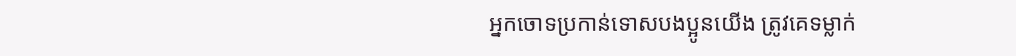អ្នកចោទប្រកាន់ទោសបងប្អូនយើង ត្រូវគេទម្លាក់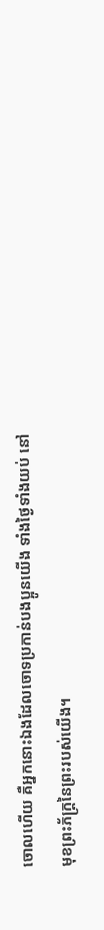ចោលហើយ គឺអ្នកនោះឯងដែលចោទប្រកាន់បងប្អូនយើង ទាំងថ្ងៃទាំងយប់ នៅមុខព្រះភ័ក្ត្រនៃព្រះរបស់យើង។